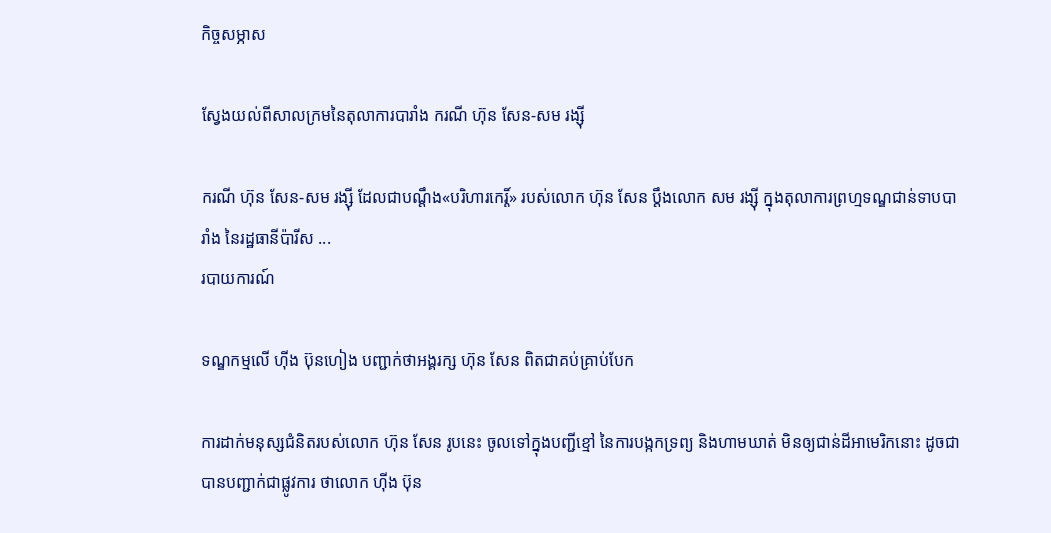កិច្ចសម្ភាស

ស្វែងយល់ពីសាលក្រមនៃតុលាការបារាំង ករណី ហ៊ុន សែន-សម រង្ស៊ី

ករណី ហ៊ុន សែន-សម រង្ស៊ី ដែលជាបណ្ដឹង«បរិហារកេរ្ដិ៍» របស់លោក ហ៊ុន សែន ប្ដឹងលោក សម រង្ស៊ី ក្នុងតុលាការព្រហ្មទណ្ឌជាន់ទាបបារាំង នៃរដ្ឋធានីប៉ារីស ...
របាយការណ៍

ទណ្ឌកម្មលើ ហ៊ីង ប៊ុនហៀង បញ្ជាក់ថាអង្គរក្ស ហ៊ុន សែន ពិតជាគប់គ្រាប់បែក

ការដាក់មនុស្សជំនិតរបស់លោក ហ៊ុន សែន រូបនេះ ចូលទៅក្នុងបញ្ជីខ្មៅ នៃការបង្កកទ្រព្យ និងហាមឃាត់ មិនឲ្យជាន់ដីអាមេរិកនោះ ដូចជាបានបញ្ជាក់ជាផ្លូវការ ថាលោក ហ៊ីង ប៊ុន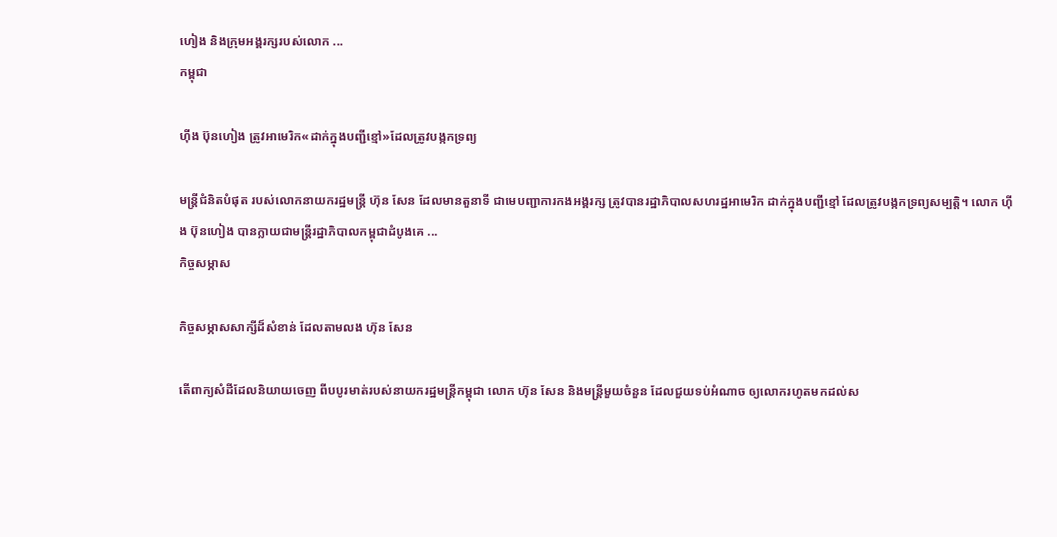ហៀង និងក្រុមអង្គរក្សរបស់លោក ...
កម្ពុជា

ហ៊ីង ប៊ុនហៀង ត្រូវអាមេរិក«ដាក់ក្នុងបញ្ជីខ្មៅ»ដែលត្រូវបង្កកទ្រព្យ

មន្ត្រីជំនិតបំផុត របស់លោកនាយករដ្ឋមន្ត្រី ហ៊ុន សែន ដែលមានតួនាទី ជាមេបញ្ជាការកងអង្គរក្ស ត្រូវបានរដ្ឋាភិបាលសហរដ្ឋអាមេរិក ដាក់ក្នុងបញ្ជីខ្មៅ ដែលត្រូវបង្កកទ្រព្យសម្បត្តិ។ លោក ហ៊ីង ប៊ុនហៀង បានក្លាយជាមន្ត្រីរដ្ឋាភិបាលកម្ពុជាដំបូងគេ ...
កិច្ចសម្ភាស

កិច្ចសម្ភាសសាក្សីដ៏សំខាន់ ដែលតាមលង ហ៊ុន សែន

តើពាក្យសំដីដែលនិយាយចេញ ពីបបូរមាត់របស់នាយករដ្ឋមន្ត្រីកម្ពុជា លោក ហ៊ុន សែន និងមន្ត្រីមួយចំនួន ដែលជួយទប់អំណាច ឲ្យលោករហូតមកដល់ស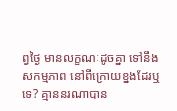ព្វថ្ងៃ មានលក្ខណៈដូចគ្នា ទៅនឹងសកម្មភាព នៅពីក្រោយខ្នងដែរឬទេ? គ្មាននរណាបាន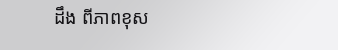ដឹង ពីភាពខុស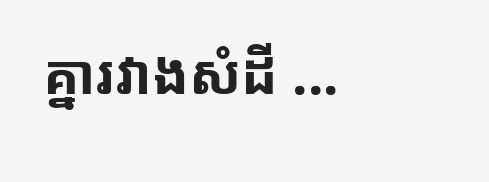គ្នារវាងសំដី ...